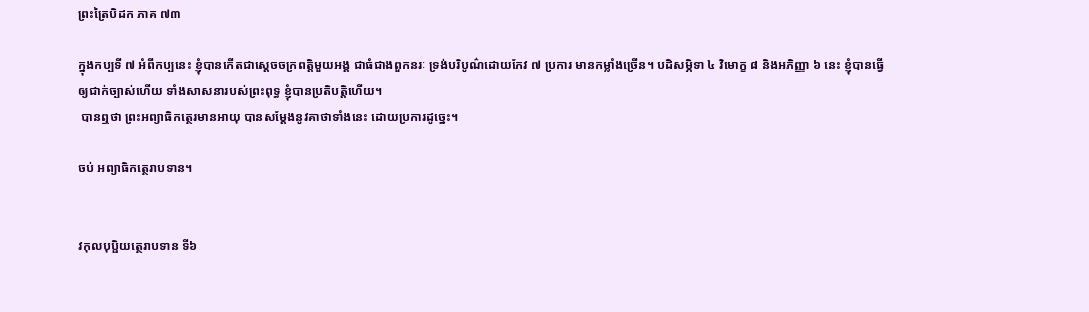ព្រះត្រៃបិដក ភាគ ៧៣

ក្នុងកប្បទី ៧ អំពីកប្បនេះ ខ្ញុំបានកើតជាស្ដេចចក្រពត្តិមួយអង្គ ជាធំជាងពួកនរៈ ទ្រង់បរិបូណ៌ដោយកែវ ៧ ប្រការ មានកម្លាំងច្រើន។ បដិសម្ភិទា ៤ វិមោក្ខ ៨ និងអភិញ្ញា ៦ នេះ ខ្ញុំបានធ្វើឲ្យជាក់ច្បាស់ហើយ ទាំងសាសនារបស់ព្រះពុទ្ធ ខ្ញុំបានប្រតិបត្តិហើយ។
 បានឮថា ព្រះអព្យាធិកត្ថេរមានអាយុ បានសម្ដែងនូវគាថាទាំងនេះ ដោយប្រការដូច្នេះ។

ចប់ អព្យាធិកត្ថេរាបទាន។


វកុលបុប្ផិយត្ថេរាបទាន ទី៦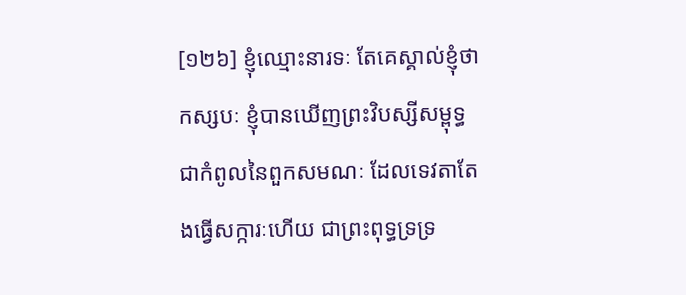[១២៦] ខ្ញុំឈ្មោះនារទៈ តែគេស្គាល់ខ្ញុំថាកស្សបៈ ខ្ញុំបានឃើញព្រះវិបស្សីសម្ពុទ្ធ ជាកំពូលនៃពួកសមណៈ ដែលទេវតាតែងធ្វើសក្ការៈហើយ ជាព្រះពុទ្ធទ្រទ្រ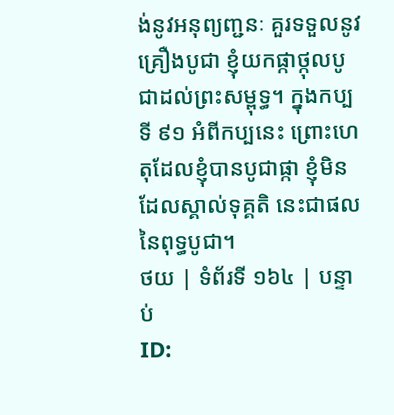ង់នូវអនុព្យញ្ជនៈ គួរទទួលនូវគ្រឿងបូជា ខ្ញុំយកផ្កាថ្កុលបូជាដល់ព្រះសម្ពុទ្ធ។ ក្នុងកប្បទី ៩១ អំពីកប្បនេះ ព្រោះហេតុដែលខ្ញុំបានបូជាផ្កា ខ្ញុំមិនដែលស្គាល់ទុគ្គតិ នេះជាផលនៃពុទ្ធបូជា។
ថយ | ទំព័រទី ១៦៤ | បន្ទាប់
ID: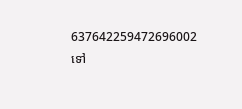637642259472696002
ទៅ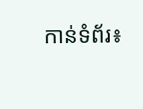កាន់ទំព័រ៖